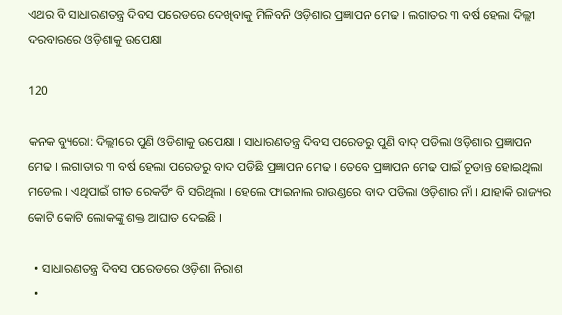ଏଥର ବି ସାଧାରଣତନ୍ତ୍ର ଦିବସ ପରେଡରେ ଦେଖିବାକୁ ମିଳିବନି ଓଡ଼ିଶାର ପ୍ରଜ୍ଞାପନ ମେଢ । ଲଗାତର ୩ ବର୍ଷ ହେଲା ଦିଲ୍ଲୀ ଦରବାରରେ ଓଡ଼ିଶାକୁ ଉପେକ୍ଷା

120

କନକ ବ୍ୟୁରୋ: ଦିଲ୍ଲୀରେ ପୁଣି ଓଡିଶାକୁ ଉପେକ୍ଷା । ସାଧାରଣତନ୍ତ୍ର ଦିବସ ପରେଡରୁ ପୁଣି ବାଦ୍ ପଡିଲା ଓଡ଼ିଶାର ପ୍ରଜ୍ଞାପନ ମେଢ । ଲଗାତାର ୩ ବର୍ଷ ହେଲା ପରେଡରୁ ବାଦ ପଡିଛି ପ୍ରଜ୍ଞାପନ ମେଢ । ତେବେ ପ୍ରଜ୍ଞାପନ ମେଢ ପାଇଁ ଚୂଡାନ୍ତ ହୋଇଥିଲା ମଡେଲ । ଏଥିପାଇଁ ଗୀତ ରେକର୍ଡିଂ ବି ସରିଥିଲା । ହେଲେ ଫାଇନାଲ ରାଉଣ୍ଡରେ ବାଦ ପଡିଲା ଓଡ଼ିଶାର ନାଁ । ଯାହାକି ରାଜ୍ୟର କୋଟି କୋଟି ଲୋକଙ୍କୁ ଶକ୍ତ ଆଘାତ ଦେଇଛି ।

  • ସାଧାରଣତନ୍ତ୍ର ଦିବସ ପରେଡରେ ଓଡ଼ିଶା ନିରାଶ
  •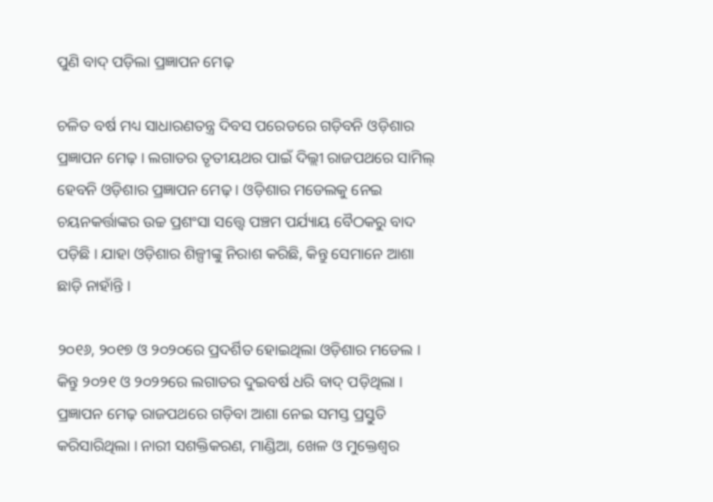ପୁଣି ବାଦ୍ ପଡ଼ିଲା ପ୍ରଜ୍ଞାପନ ମେଢ଼

ଚଳିତ ବର୍ଷ ମଧ୍ୟ ସାଧାରଣତନ୍ତ୍ର ଦିବସ ପରେଡରେ ଗଡ଼ିବନି ଓଡ଼ିଶାର ପ୍ରଜ୍ଞାପନ ମେଢ଼ । ଲଗାତର ତୃତୀୟଥର ପାଇଁ ଦିଲ୍ଲୀ ରାଜପଥରେ ସାମିଲ୍ ହେବନି ଓଡ଼ିଶାର ପ୍ରଜ୍ଞାପନ ମେଢ଼ । ଓଡ଼ିଶାର ମଡେଲକୁ ନେଇ ଚୟନକର୍ତ୍ତାଙ୍କର ଉଚ୍ଚ ପ୍ରଶଂସା ସତ୍ତ୍ୱେ ପଞ୍ଚମ ପର୍ଯ୍ୟାୟ ବୈଠକରୁ ବାଦ ପଡ଼ିଛି । ଯାହା ଓଡ଼ିଶାର ଶିଳ୍ପୀଙ୍କୁ ନିରାଶ କରିଛି, କିନ୍ତୁ ସେମାନେ ଆଶା ଛାଡ଼ି ନାହାଁନ୍ତି ।

୨୦୧୬, ୨୦୧୭ ଓ ୨୦୨୦ରେ ପ୍ରଦର୍ଶିତ ହୋଇଥିଲା ଓଡ଼ିଶାର ମଡେଲ । କିନ୍ତୁ ୨୦୨୧ ଓ ୨୦୨୨ରେ ଲଗାତର ଦୁଇବର୍ଷ ଧରି ବାଦ୍ ପଡ଼ିଥିଲା । ପ୍ରଜ୍ଞାପନ ମେଢ଼ ରାଜପଥରେ ଗଡ଼ିବା ଆଶା ନେଇ ସମସ୍ତ ପ୍ରସ୍ତୁତି କରିସାରିଥିଲା । ନାରୀ ସଶକ୍ତିକରଣ, ମାଣ୍ଡିଆ, ଖେଳ ଓ ମୁକ୍ତେଶ୍ୱର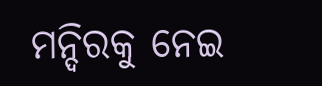ମନ୍ଦିରକୁ ନେଇ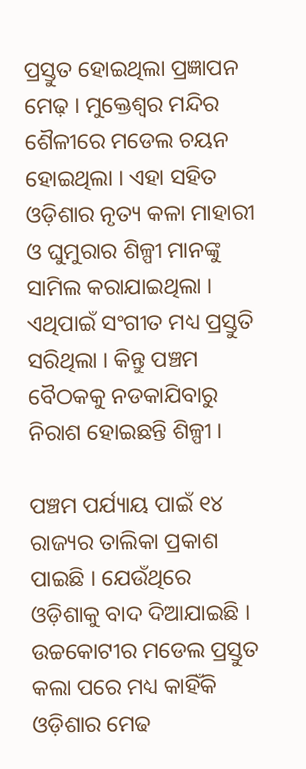ପ୍ରସ୍ତୁତ ହୋଇଥିଲା ପ୍ରଜ୍ଞାପନ ମେଢ଼ । ମୁକ୍ତେଶ୍ୱର ମନ୍ଦିର ଶୈଳୀରେ ମଡେଲ ଚୟନ ହୋଇଥିଲା । ଏହା ସହିତ ଓଡ଼ିଶାର ନୃତ୍ୟ କଳା ମାହାରୀ ଓ ଘୁମୁରାର ଶିଳ୍ପୀ ମାନଙ୍କୁ ସାମିଲ କରାଯାଇଥିଲା । ଏଥିପାଇଁ ସଂଗୀତ ମଧ୍ୟ ପ୍ରସ୍ତୁତି ସରିଥିଲା । କିନ୍ତୁ ପଞ୍ଚମ ବୈଠକକୁ ନଡକାଯିବାରୁ ନିରାଶ ହୋଇଛନ୍ତି ଶିଳ୍ପୀ ।

ପଞ୍ଚମ ପର୍ଯ୍ୟାୟ ପାଇଁ ୧୪ ରାଜ୍ୟର ତାଲିକା ପ୍ରକାଶ ପାଇଛି । ଯେଉଁଥିରେ ଓଡ଼ିଶାକୁ ବାଦ ଦିଆଯାଇଛି । ଉଚ୍ଚକୋଟୀର ମଡେଲ ପ୍ରସ୍ତୁତ କଲା ପରେ ମଧ୍ୟ କାହିଁକି ଓଡ଼ିଶାର ମେଢ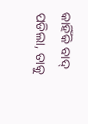କାହିଁକି ବାଦ୍ ପଡିଲା, ତାକୁ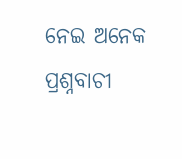ନେଇ ଅନେକ ପ୍ରଶ୍ନବାଚୀ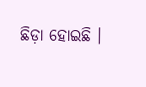ଛିଡ଼ା ହୋଇଛି ।